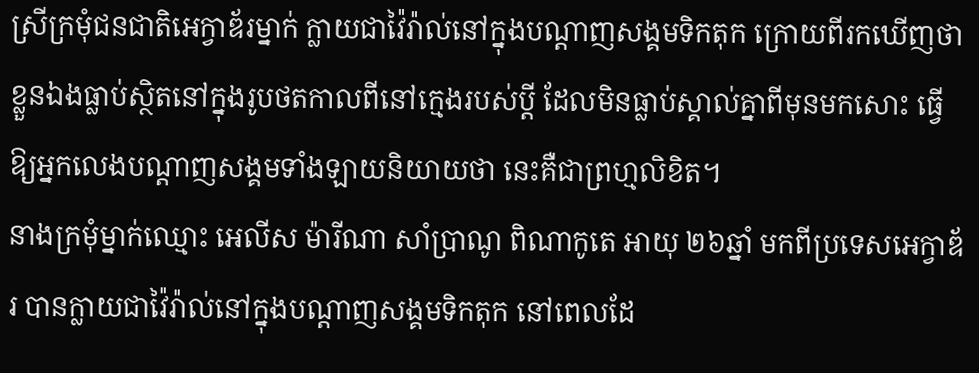ស្រីក្រមុំជនជាតិអេក្វាឌ័រម្នាក់ ក្លាយជាវ៉ៃរ៉ាល់នៅក្នុងបណ្ដាញសង្គមទិកតុក ក្រោយពីរកឃើញថា ខ្លួនឯងធ្លាប់ស្ថិតនៅក្នុងរូបថតកាលពីនៅក្មេងរបស់ប្ដី ដែលមិនធ្លាប់ស្គាល់គ្នាពីមុនមកសោះ ធ្វើឱ្យអ្នកលេងបណ្ដាញសង្គមទាំងឡាយនិយាយថា នេះគឺជាព្រហ្មលិខិត។
នាងក្រមុំម្នាក់ឈ្មោះ អេលីស ម៉ារីណា សាំប្រាណូ ពិណាកូតេ អាយុ ២៦ឆ្នាំ មកពីប្រទេសអេក្វាឌ័រ បានក្លាយជាវ៉ៃរ៉ាល់នៅក្នុងបណ្ដាញសង្គមទិកតុក នៅពេលដែ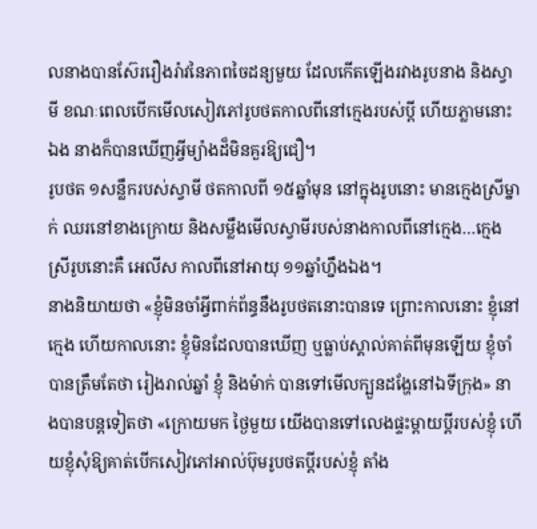លនាងបានស៊ែររឿងរ៉ាវនៃភាពចៃដន្យមួយ ដែលកើតឡើងរវាងរូបនាង និងស្វាមី ខណៈពេលបើកមើលសៀវភៅរូបថតកាលពីនៅក្មេងរបស់ប្ដី ហើយភ្លាមនោះឯង នាងក៏បានឃើញអ្វីម្យ៉ាងដ៏មិនគួរឱ្យជឿ។
រូបថត ១សន្លឹករបស់ស្វាមី ថតកាលពី ១៥ឆ្នាំមុន នៅក្នុងរូបនោះ មានក្មេងស្រីម្នាក់ ឈរនៅខាងក្រោយ និងសម្លឹងមើលស្វាមីរបស់នាងកាលពីនៅក្មេង…ក្មេងស្រីរូបនោះគឺ អេលីស កាលពីនៅអាយុ ១១ឆ្នាំហ្នឹងឯង។
នាងនិយាយថា «ខ្ញុំមិនចាំអ្វីពាក់ព័ន្ធនឹងរូបថតនោះបានទេ ព្រោះកាលនោះ ខ្ញុំនៅក្មេង ហើយកាលនោះ ខ្ញុំមិនដែលបានឃើញ ឬធ្លាប់ស្គាល់គាត់ពីមុនឡើយ ខ្ញុំចាំបានត្រឹមតែថា រៀងរាល់ឆ្នាំ ខ្ញុំ និងម៉ាក់ បានទៅមើលក្បួនដង្ហែនៅឯទីក្រុង» នាងបានបន្តទៀតថា «ក្រោយមក ថ្ងៃមួយ យើងបានទៅលេងផ្ទះម្ដាយប្ដីរបស់ខ្ញុំ ហើយខ្ញុំសុំឱ្យគាត់បើកសៀវភៅអាល់ប៊ុមរូបថតប្ដីរបស់ខ្ញុំ តាំង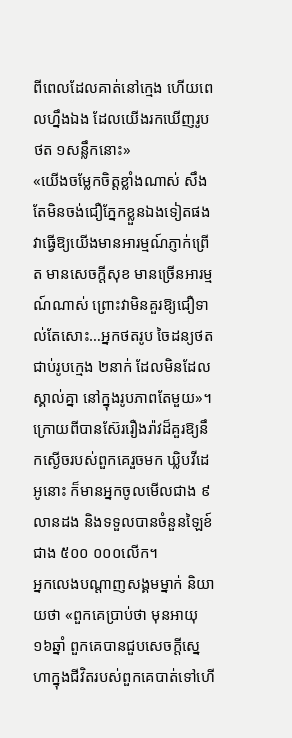ពីពេលដែលគាត់នៅក្មេង ហើយពេលហ្នឹងឯង ដែលយើងរកឃើញរូបថត ១សន្លឹកនោះ»
«យើងចម្លែកចិត្តខ្លាំងណាស់ សឹងតែមិនចង់ជឿភ្នែកខ្លួនឯងទៀតផង វាធ្វើឱ្យយើងមានអារម្មណ៍ភ្ញាក់ព្រើត មានសេចក្ដីសុខ មានច្រើនអារម្មណ៍ណាស់ ព្រោះវាមិនគួរឱ្យជឿទាល់តែសោះ…អ្នកថតរូប ចៃដន្យថតជាប់រូបក្មេង ២នាក់ ដែលមិនដែលស្គាល់គ្នា នៅក្នុងរូបភាពតែមួយ»។
ក្រោយពីបានស៊ែររឿងរ៉ាវដ៏គួរឱ្យនឹកស្ងើចរបស់ពួកគេរួចមក ឃ្លិបវីដេអូនោះ ក៏មានអ្នកចូលមើលជាង ៩លានដង និងទទួលបានចំនួនឡៃខ៍ ជាង ៥០០ ០០០លើក។
អ្នកលេងបណ្ដាញសង្គមម្នាក់ និយាយថា «ពួកគេប្រាប់ថា មុនអាយុ ១៦ឆ្នាំ ពួកគេបានជួបសេចក្ដីស្នេហាក្នុងជីវិតរបស់ពួកគេបាត់ទៅហើ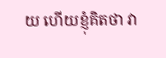យ ហើយខ្ញុំគិតថា វា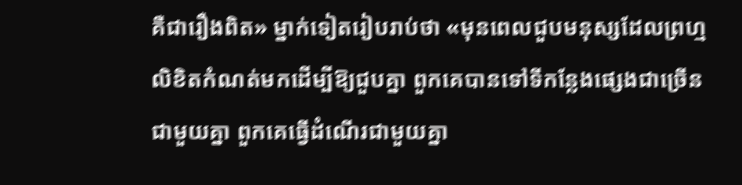គឺជារឿងពិត» ម្នាក់ទៀតរៀបរាប់ថា «មុនពេលជួបមនុស្សដែលព្រហ្មលិខិតកំណត់មកដើម្បីឱ្យជួបគ្នា ពួកគេបានទៅទីកន្លែងផ្សេងជាច្រើនជាមួយគ្នា ពួកគេធ្វើដំណើរជាមួយគ្នា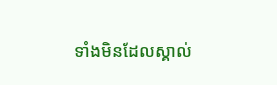ទាំងមិនដែលស្គាល់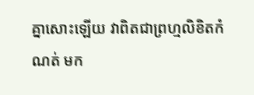គ្នាសោះឡើយ វាពិតជាព្រហ្មលិខិតកំណត់ មក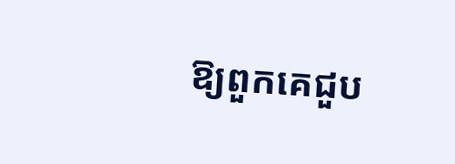ឱ្យពួកគេជួប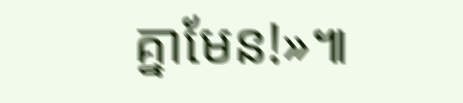គ្នាមែន!»៕